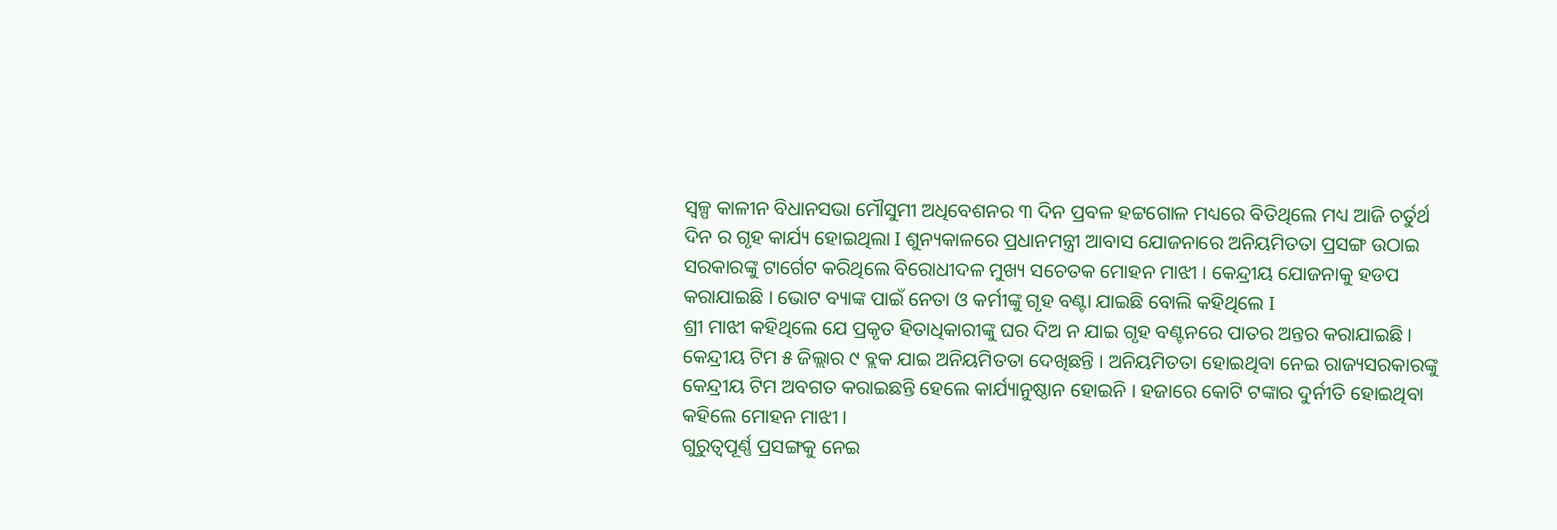ସ୍ୱଳ୍ପ କାଳୀନ ବିଧାନସଭା ମୌସୁମୀ ଅଧିବେଶନର ୩ ଦିନ ପ୍ରବଳ ହଟ୍ଟଗୋଳ ମଧ୍ୟରେ ବିତିଥିଲେ ମଧ୍ୟ ଆଜି ଚର୍ତୁର୍ଥ ଦିନ ର ଗୃହ କାର୍ଯ୍ୟ ହୋଇଥିଲା I ଶୁନ୍ୟକାଳରେ ପ୍ରଧାନମନ୍ତ୍ରୀ ଆବାସ ଯୋଜନାରେ ଅନିୟମିତତା ପ୍ରସଙ୍ଗ ଉଠାଇ ସରକାରଙ୍କୁ ଟାର୍ଗେଟ କରିଥିଲେ ବିରୋଧୀଦଳ ମୁଖ୍ୟ ସଚେତକ ମୋହନ ମାଝୀ । କେନ୍ଦ୍ରୀୟ ଯୋଜନାକୁ ହଡପ କରାଯାଇଛି । ଭୋଟ ବ୍ୟାଙ୍କ ପାଇଁ ନେତା ଓ କର୍ମୀଙ୍କୁ ଗୃହ ବଣ୍ଟା ଯାଇଛି ବୋଲି କହିଥିଲେ I
ଶ୍ରୀ ମାଝୀ କହିଥିଲେ ଯେ ପ୍ରକୃତ ହିତାଧିକାରୀଙ୍କୁ ଘର ଦିଅ ନ ଯାଇ ଗୃହ ବଣ୍ଟନରେ ପାତର ଅନ୍ତର କରାଯାଇଛି । କେନ୍ଦ୍ରୀୟ ଟିମ ୫ ଜିଲ୍ଲାର ୯ ବ୍ଲକ ଯାଇ ଅନିୟମିତତା ଦେଖିଛନ୍ତି । ଅନିୟମିତତା ହୋଇଥିବା ନେଇ ରାଜ୍ୟସରକାରଙ୍କୁ କେନ୍ଦ୍ରୀୟ ଟିମ ଅବଗତ କରାଇଛନ୍ତି ହେଲେ କାର୍ଯ୍ୟାନୁଷ୍ଠାନ ହୋଇନି । ହଜାରେ କୋଟି ଟଙ୍କାର ଦୁର୍ନୀତି ହୋଇଥିବା କହିଲେ ମୋହନ ମାଝୀ ।
ଗୁରୁତ୍ୱପୂର୍ଣ୍ଣ ପ୍ରସଙ୍ଗକୁ ନେଇ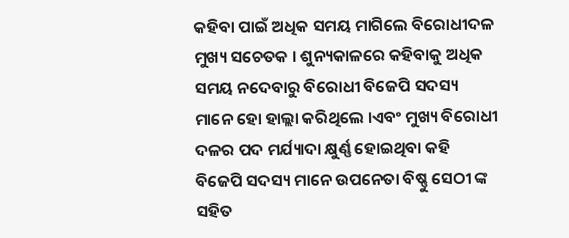କହିବା ପାଇଁ ଅଧିକ ସମୟ ମାଗିଲେ ବିରୋଧୀଦଳ ମୁଖ୍ୟ ସଚେତକ । ଶୁନ୍ୟକାଳରେ କହିବାକୁ ଅଧିକ ସମୟ ନଦେବାରୁ ବିରୋଧୀ ବିଜେପି ସଦସ୍ୟ ମାନେ ହୋ ହାଲ୍ଲା କରିଥିଲେ ।ଏବଂ ମୁଖ୍ୟ ବିରୋଧୀ ଦଳର ପଦ ମର୍ଯ୍ୟାଦା କ୍ଷୁର୍ଣ୍ଣ ହୋଇଥିବା କହି ବିଜେପି ସଦସ୍ୟ ମାନେ ଉପନେତା ବିଷ୍ଣୁ ସେଠୀ ଙ୍କ ସହିତ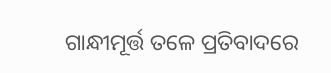ଗାନ୍ଧୀମୂର୍ତ୍ତ ତଳେ ପ୍ରତିବାଦରେ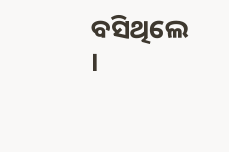ବସିଥିଲେ ।